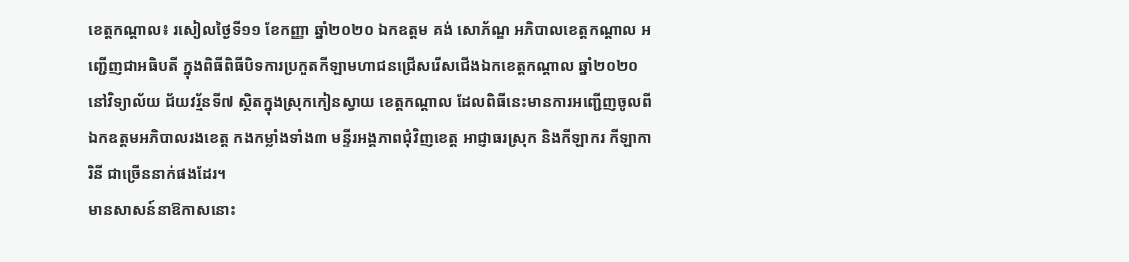ខេត្តកណ្ដាល៖ រសៀលថ្ងៃទី១១ ខែកញ្ញា ឆ្នាំ២០២០ ឯកឧត្ដម គង់ សោភ័ណ្ឌ អភិបាលខេត្តកណ្ដាល អញ្ជើញជាអធិបតី ក្នុងពិធីពិធីបិទការប្រកួតកីឡាមហាជនជ្រើសរើសជើងឯកខេត្តកណ្តាល ឆ្នាំ២០២០ នៅវិទ្យាល័យ ជ័យវរ្ម័នទី៧ ស្ថិតក្នុងស្រុកកៀនស្វាយ ខេត្តកណ្តាល ដែលពិធីនេះមានការអញ្ជើញចូលពី ឯកឧត្ដមអភិបាលរងខេត្ត កងកម្លាំងទាំង៣ មន្ទីរអង្គភាពជុំវិញខេត្ត អាជ្ញាធរស្រុក និងកីឡាករ កីឡាការិនី ជាច្រើននាក់ផងដែរ។
មានសាសន៍នាឱកាសនោះ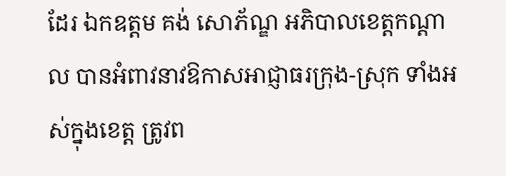ដែរ ឯកឧត្ដម គង់ សោភ័ណ្ឌ អភិបាលខេត្តកណ្ដាល បានអំពាវនាវឱកាសអាជ្ញាធរក្រុង-ស្រុក ទាំងអស់ក្នុងខេត្ត ត្រូវព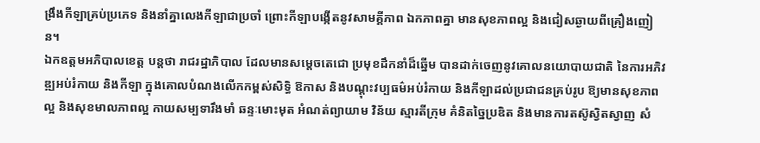ង្រឹងកីឡាគ្រប់ប្រភេទ និងនាំគ្នាលេងកីឡាជាប្រចាំ ព្រោះកីឡាបង្កើតនូវសាមគ្គីភាព ឯកភាពគ្នា មានសុខភាពល្អ និងជៀសឆ្ងាយពីគ្រឿងញៀន។
ឯកឧត្តមអភិបាលខេត្ត បន្តថា រាជរដ្ឋាភិបាល ដែលមានសម្ដេចតេជោ ប្រមុខដឹកនាំដ៏ឆ្នើម បានដាក់ចេញនូវគោលនយោបាយជាតិ នៃការអភិវឌ្ឍអប់រំកាយ និងកីឡា ក្នុងគោលបំណងលើកកម្ពស់សិទ្ធិ ឱកាស និងបណ្ដុះវប្បធម៌អប់រំកាយ និងកីឡាដល់ប្រជាជនគ្រប់រូប ឱ្យមានសុខភាពល្អ និងសុខមាលភាពល្អ កាយសម្បទារឹងមាំ ឆន្ទៈមោះមុត អំណត់ព្យាយាម វិន័យ ស្មារតីក្រុម គំនិតច្នៃប្រឌិត និងមានការតស៊ូស្វិតស្វាញ សំ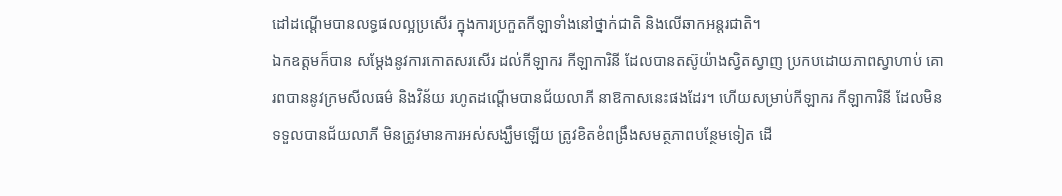ដៅដណ្ដើមបានលទ្ធផលល្អប្រសើរ ក្នុងការប្រកួតកីឡាទាំងនៅថ្នាក់ជាតិ និងលើឆាកអន្តរជាតិ។
ឯកឧត្តមក៏បាន សម្ដែងនូវការកោតសរសើរ ដល់កីឡាករ កីឡាការិនី ដែលបានតស៊ូយ៉ាងស្វិតស្វាញ ប្រកបដោយភាពស្វាហាប់ គោរពបាននូវក្រមសីលធម៌ និងវិន័យ រហូតដណ្ដើមបានជ័យលាភី នាឱកាសនេះផងដែរ។ ហើយសម្រាប់កីឡាករ កីឡាការិនី ដែលមិនទទួលបានជ័យលាភី មិនត្រូវមានការអស់សង្ឃឹមឡើយ ត្រូវខិតខំពង្រឹងសមត្ថភាពបន្ថែមទៀត ដើ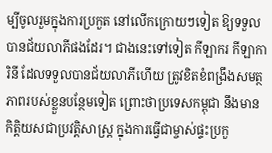ម្បីចូលរួមក្នុងការប្រកួត នៅលើកក្រោយៗទៀត ឱ្យទទួលបានជ័យលាភីផងដែរ។ ជាងនេះទៅទៀត កីឡាករ កីឡាការិនី ដែលទទួលបានជ័យលាភីហើយ ត្រូវខិតខំពង្រឹងសមត្ថភាពរបស់ខ្លួនបន្ថែមទៀត ព្រោះថាប្រទេសកម្ពុជា នឹងមានកិត្តិយសជាប្រវត្តិសាស្ត្រ ក្នុងការធ្វើជាម្ចាស់ផ្ទះប្រកួ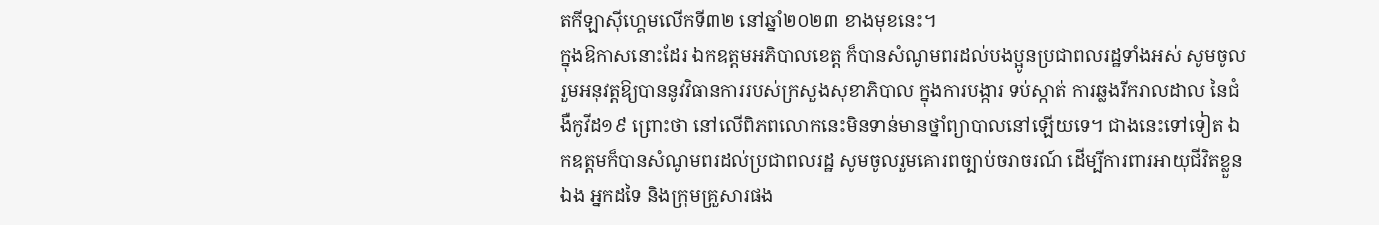តកីឡាស៊ីហ្គេមលើកទី៣២ នៅឆ្នាំ២០២៣ ខាងមុខនេះ។
ក្នុងឱកាសនោះដែរ ឯកឧត្តមអភិបាលខេត្ត ក៏បានសំណូមពរដល់បងប្អូនប្រជាពលរដ្ឋទាំងអស់ សូមចូលរួមអនុវត្តឱ្យបាននូវវិធានការរបស់ក្រសួងសុខាភិបាល ក្នុងការបង្ការ ទប់ស្កាត់ ការឆ្លងរីករាលដាល នៃជំងឺកូវីដ១៩ ព្រោះថា នៅលើពិភពលោកនេះមិនទាន់មានថ្នាំព្យាបាលនៅឡើយទេ។ ជាងនេះទៅទៀត ឯកឧត្តមក៏បានសំណូមពរដល់ប្រជាពលរដ្ឋ សូមចូលរួមគោរពច្បាប់ចរាចរណ៍ ដើម្បីការពារអាយុជីវិតខ្លួនឯង អ្នកដទៃ និងក្រុមគ្រួសារផង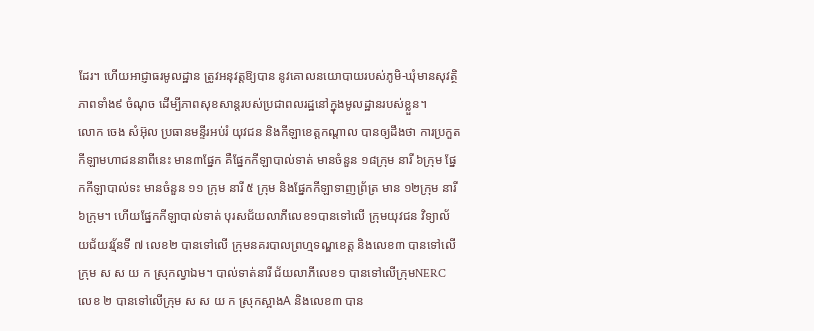ដែរ។ ហើយអាជ្ញាធរមូលដ្ឋាន ត្រូវអនុវត្តឱ្យបាន នូវគោលនយោបាយរបស់ភូមិ-ឃុំមានសុវត្ថិភាពទាំង៩ ចំណុច ដើម្បីភាពសុខសាន្តរបស់ប្រជាពលរដ្ឋនៅក្នុងមូលដ្ឋានរបស់ខ្លួន។
លោក ចេង សំអ៊ុល ប្រធានមន្ទីរអប់រំ យុវជន និងកីឡាខេត្តកណ្ដាល បានឲ្យដឹងថា ការប្រកួតកីឡាមហាជននាពីនេះ មាន៣ផ្នែក គឺផ្នែកកីឡាបាល់ទាត់ មានចំនួន ១៨ក្រុម នារី ៦ក្រុម ផ្នែកកីឡាបាល់ទះ មានចំនួន ១១ ក្រុម នារី ៥ ក្រុម និងផ្នែកកីឡាទាញព្រ័ត្រ មាន ១២ក្រុម នារី ៦ក្រុម។ ហើយផ្នែកកីឡាបាល់ទាត់ បុរសជ័យលាភីលេខ១បានទៅលើ ក្រុមយុវជន វិទ្យាល័យជ័យវរ្ម័នទី ៧ លេខ២ បានទៅលើ ក្រុមនគរបាលព្រហ្មទណ្ឌខេត្ត និងលេខ៣ បានទៅលើក្រុម ស ស យ ក ស្រុកល្វាឯម។ បាល់ទាត់នារី ជ័យលាភីលេខ១ បានទៅលើក្រុមNERC លេខ ២ បានទៅលើក្រុម ស ស យ ក ស្រុកស្អាងA និងលេខ៣ បាន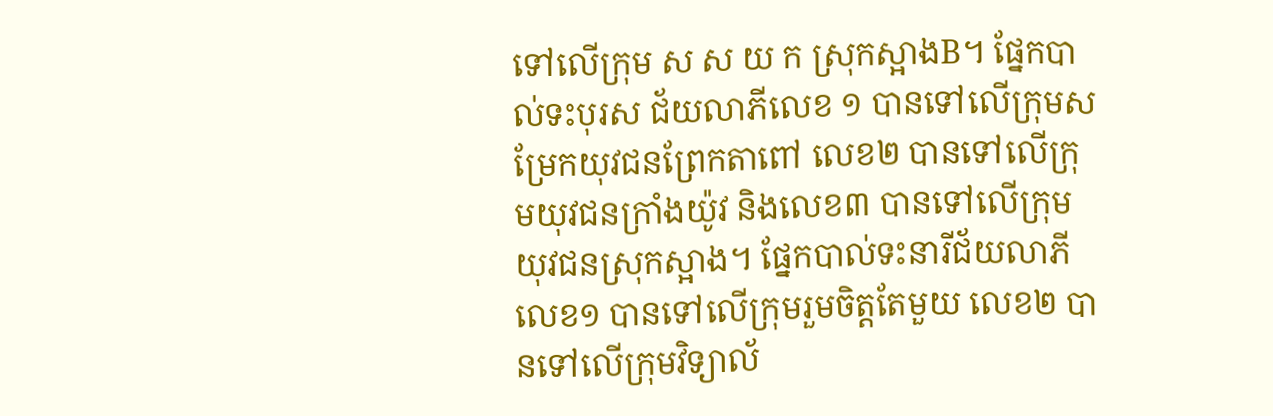ទៅលើក្រុម ស ស យ ក ស្រុកស្អាងB។ ផ្នែកបាល់ទះបុរស ជ័យលាភីលេខ ១ បានទៅលើក្រុមសម្រែកយុវជនព្រែកតាពៅ លេខ២ បានទៅលើក្រុមយុវជនក្រាំងយ៉ូវ និងលេខ៣ បានទៅលើក្រុមយុវជនស្រុកស្អាង។ ផ្នែកបាល់ទះនារីជ័យលាភីលេខ១ បានទៅលើក្រុមរួមចិត្តតែមួយ លេខ២ បានទៅលើក្រុមវិទ្យាល័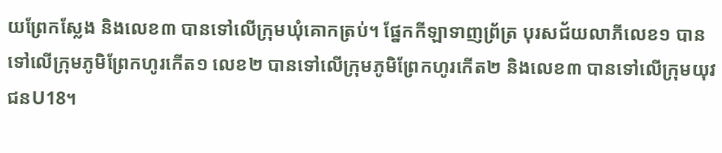យព្រែកស្លែង និងលេខ៣ បានទៅលើក្រុមឃុំគោកត្រប់។ ផ្នែកកីឡាទាញព្រ័ត្រ បុរសជ័យលាភីលេខ១ បានទៅលើក្រុមភូមិព្រែកហូរកើត១ លេខ២ បានទៅលើក្រុមភូមិព្រែកហូរកើត២ និងលេខ៣ បានទៅលើក្រុមយុវជនU18។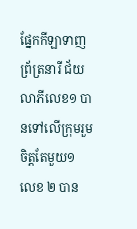ផ្នែកកីឡាទាញព្រ័ត្រនារី ជ័យលាភីលេខ១ បានទៅលើក្រុមរួមចិត្តតែមួយ១ លេខ ២ បាន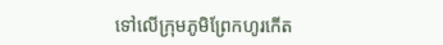ទៅលើក្រុមភូមិព្រែកហូរកើត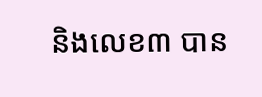និងលេខ៣ បាន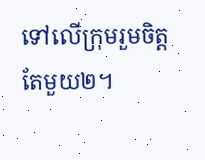ទៅលើក្រុមរួមចិត្តតែមួយ២។